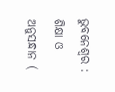ଭୁବନେଶ୍ୱର : ଶିକ୍ଷା ଓ ଅନୁସନ୍ଧାନ (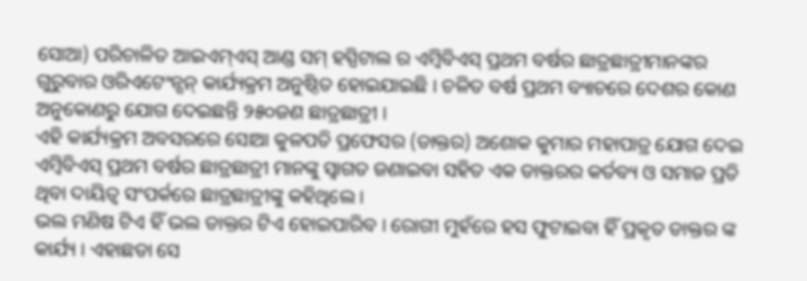ସୋଆ) ପରିଚାଳିତ ଆଇଏମ୍ଏସ୍ ଆଣ୍ଡ ସମ୍ ହସ୍ପିଟାଲ ର ଏମ୍ବିବିଏସ୍ ପ୍ରଥମ ବର୍ଷର ଛାତ୍ରଛାତ୍ରୀମାନଙ୍କର ଗୁରୁବାର ଓରିଏଟେଂନ୍ସନ୍ କାର୍ଯ୍ୟକ୍ରମ ଅନୁଷ୍ଠିତ ହୋଇଯାଇଛି । ଚଳିତ ବର୍ଷ ପ୍ରଥମ ବ୍ୟାଚରେ ଦେଶର କୋଣ ଅନୁକୋଣରୁ ଯୋଗ ଦେଇଛନ୍ତି ୨୫୦ଜଣ ଛାତ୍ରଛାତ୍ରୀ ।
ଏହି କାର୍ଯ୍ୟକ୍ରମ ଅବସରରେ ସୋଆ କୁଳପତି ପ୍ରଫେସର (ଡାକ୍ତର) ଅଶୋକ କୁମାର ମହାପାତ୍ର ଯୋଗ ଦେଇ ଏମ୍ବିବିଏସ୍ ପ୍ରଥମ ବର୍ଷର ଛାତ୍ରଛାତ୍ରୀ ମାନଙ୍କୁ ସ୍ୱାଗତ ଜଣାଇବା ସହିତ ଏକ ଡାକ୍ତରର କର୍ତବ୍ୟ ଓ ସମାଜ ପ୍ରତି ଥିବା ଦାୟିତ୍ୱ ସଂପର୍କରେ ଛାତ୍ରଛାତ୍ରୀଙ୍କୁ କହିଥିଲେ ।
ଭଲ ମଣିଷ ଟିଏ ହିଁ ଭଲ ଡାକ୍ତର ଟିଏ ହୋଇପାରିବ । ରୋଗୀ ମୁହଁରେ ହସ ଫୁଟାଇବା ହିଁ ପ୍ରକୃତ ଡାକ୍ତର ଙ୍କ କାର୍ଯ୍ୟ । ଏହାଛଡା ସେ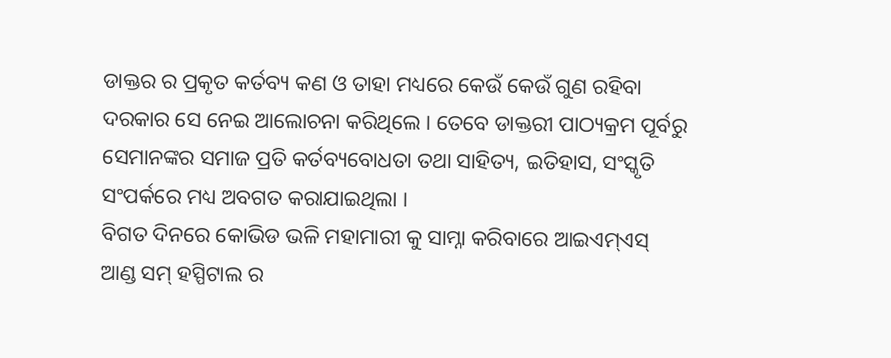ଡାକ୍ତର ର ପ୍ରକୃତ କର୍ତବ୍ୟ କଣ ଓ ତାହା ମଧ୍ୟରେ କେଉଁ କେଉଁ ଗୁଣ ରହିବା ଦରକାର ସେ ନେଇ ଆଲୋଚନା କରିଥିଲେ । ତେବେ ଡାକ୍ତରୀ ପାଠ୍ୟକ୍ରମ ପୂର୍ବରୁ ସେମାନଙ୍କର ସମାଜ ପ୍ରତି କର୍ତବ୍ୟବୋଧତା ତଥା ସାହିତ୍ୟ, ଇତିହାସ, ସଂସ୍କୃତି ସଂପର୍କରେ ମଧ୍ୟ ଅବଗତ କରାଯାଇଥିଲା ।
ବିଗତ ଦିନରେ କୋଭିଡ ଭଳି ମହାମାରୀ କୁ ସାମ୍ନା କରିବାରେ ଆଇଏମ୍ଏସ୍ ଆଣ୍ଡ ସମ୍ ହସ୍ପିଟାଲ ର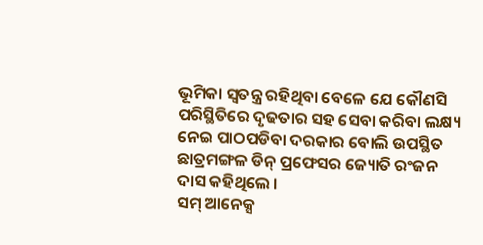ଭୂମିକା ସ୍ୱତନ୍ତ୍ର ରହିଥିବା ବେଳେ ଯେ କୌଣସି ପରିସ୍ଥିତିରେ ଦୃଢତାର ସହ ସେବା କରିବା ଲକ୍ଷ୍ୟ ନେଇ ପାଠପଡିବା ଦରକାର ବୋଲି ଉପସ୍ଥିତ ଛାତ୍ରମଙ୍ଗଳ ଡିନ୍ ପ୍ରଫେସର ଜ୍ୟୋତି ରଂଜନ ଦାସ କହିଥିଲେ ।
ସମ୍ ଆନେକ୍ସ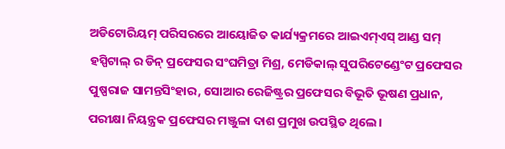ଅଡିଟୋରିୟମ୍ ପରିସରରେ ଆୟୋଜିତ କାର୍ଯ୍ୟକ୍ରମରେ ଆଇଏମ୍ଏସ୍ ଆଣ୍ଡ ସମ୍ ହସ୍ପିଟାଲ୍ ର ଡିନ୍ ପ୍ରଫେସର ସଂଘମିତ୍ରା ମିଶ୍ର, ମେଡିକାଲ୍ ସୁପରିଟେଣ୍ଡେଂଟ ପ୍ରଫେସର ପୁଷ୍ପରାଜ ସାମନ୍ତସିଂହାର, ସୋଆର ରେଜିଷ୍ଟ୍ରର ପ୍ରଫେସର ବିଭୂତି ଭୂଷଣ ପ୍ରଧାନ, ପରୀକ୍ଷା ନିୟନ୍ତ୍ରକ ପ୍ରଫେସର ମଞ୍ଜୁଳା ଦାଶ ପ୍ରମୁଖ ଉପସ୍ଥିତ ଥିଲେ ।